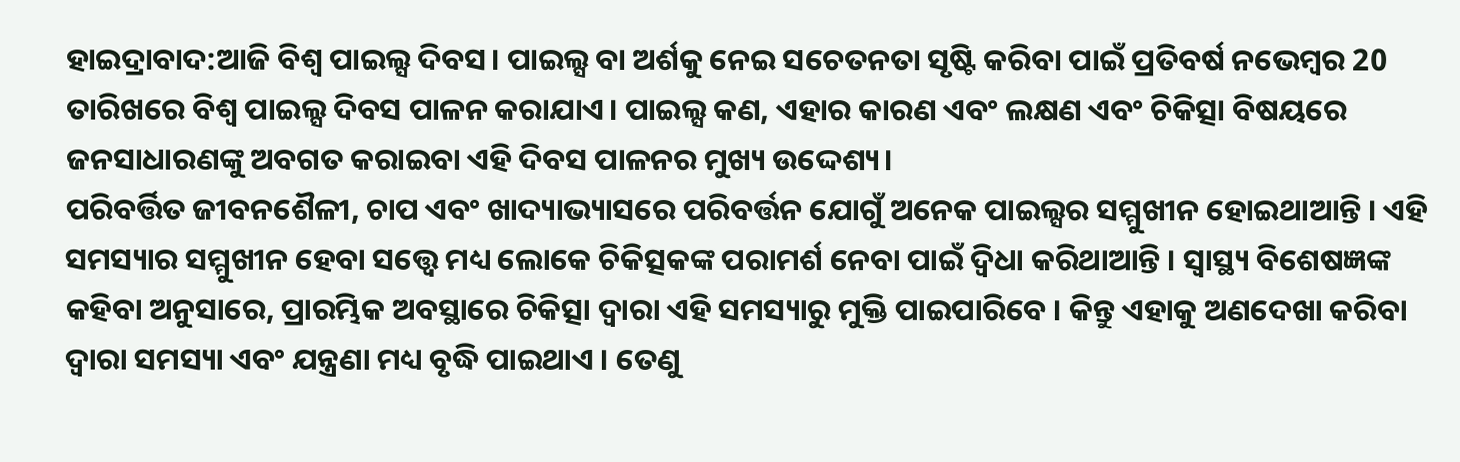ହାଇଦ୍ରାବାଦ:ଆଜି ବିଶ୍ବ ପାଇଲ୍ସ ଦିବସ। ପାଇଲ୍ସ ବା ଅର୍ଶକୁ ନେଇ ସଚେତନତା ସୃଷ୍ଟି କରିବା ପାଇଁ ପ୍ରତିବର୍ଷ ନଭେମ୍ବର 20 ତାରିଖରେ ବିଶ୍ବ ପାଇଲ୍ସ ଦିବସ ପାଳନ କରାଯାଏ। ପାଇଲ୍ସ କଣ, ଏହାର କାରଣ ଏବଂ ଲକ୍ଷଣ ଏବଂ ଚିକିତ୍ସା ବିଷୟରେ ଜନସାଧାରଣଙ୍କୁ ଅବଗତ କରାଇବା ଏହି ଦିବସ ପାଳନର ମୁଖ୍ୟ ଉଦ୍ଦେଶ୍ୟ।
ପରିବର୍ତ୍ତିତ ଜୀବନଶୈଳୀ, ଚାପ ଏବଂ ଖାଦ୍ୟାଭ୍ୟାସରେ ପରିବର୍ତ୍ତନ ଯୋଗୁଁ ଅନେକ ପାଇଲ୍ସର ସମ୍ମୁଖୀନ ହୋଇଥାଆନ୍ତି । ଏହି ସମସ୍ୟାର ସମ୍ମୁଖୀନ ହେବା ସତ୍ତ୍ବେ ମଧ୍ୟ ଲୋକେ ଚିକିତ୍ସକଙ୍କ ପରାମର୍ଶ ନେବା ପାଇଁ ଦ୍ବିଧା କରିଥାଆନ୍ତି । ସ୍ବାସ୍ଥ୍ୟ ବିଶେଷଜ୍ଞଙ୍କ କହିବା ଅନୁସାରେ, ପ୍ରାରମ୍ଭିକ ଅବସ୍ଥାରେ ଚିକିତ୍ସା ଦ୍ବାରା ଏହି ସମସ୍ୟାରୁ ମୁକ୍ତି ପାଇପାରିବେ । କିନ୍ତୁ ଏହାକୁ ଅଣଦେଖା କରିବା ଦ୍ବାରା ସମସ୍ୟା ଏବଂ ଯନ୍ତ୍ରଣା ମଧ୍ୟ ବୃଦ୍ଧି ପାଇଥାଏ । ତେଣୁ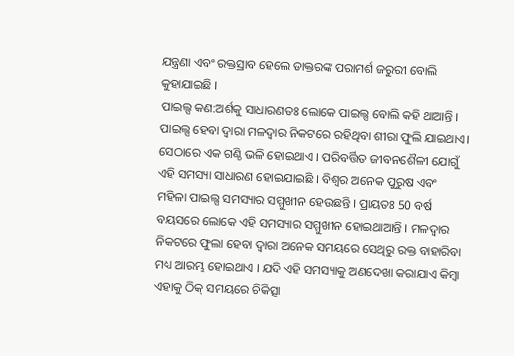ଯନ୍ତ୍ରଣା ଏବଂ ରକ୍ତସ୍ରାବ ହେଲେ ଡାକ୍ତରଙ୍କ ପରାମର୍ଶ ଜରୁରୀ ବୋଲି କୁହାଯାଇଛି ।
ପାଇଲ୍ସ କଣ:ଅର୍ଶକୁ ସାଧାରଣତଃ ଲୋକେ ପାଇଲ୍ସ ବୋଲି କହି ଥାଆନ୍ତି । ପାଇଲ୍ସ ହେବା ଦ୍ବାରା ମଳଦ୍ବାର ନିକଟରେ ରହିଥିବା ଶୀରା ଫୁଲି ଯାଇଥାଏ। ସେଠାରେ ଏକ ଗଣ୍ଠି ଭଳି ହୋଇଥାଏ । ପରିବର୍ତ୍ତିତ ଜୀବନଶୈଳୀ ଯୋଗୁଁ ଏହି ସମସ୍ୟା ସାଧାରଣ ହୋଇଯାଇଛି । ବିଶ୍ବର ଅନେକ ପୁରୁଷ ଏବଂ ମହିଳା ପାଇଲ୍ସ ସମସ୍ୟାର ସମ୍ମୁଖୀନ ହେଉଛନ୍ତି । ପ୍ରାୟତଃ 50 ବର୍ଷ ବୟସରେ ଲୋକେ ଏହି ସମସ୍ୟାର ସମ୍ମୁଖୀନ ହୋଇଥାଆନ୍ତି । ମଳଦ୍ବାର ନିକଟରେ ଫୁଲା ହେବା ଦ୍ବାରା ଅନେକ ସମୟରେ ସେଥିରୁ ରକ୍ତ ବାହାରିବା ମଧ୍ୟ ଆରମ୍ଭ ହୋଇଥାଏ । ଯଦି ଏହି ସମସ୍ୟାକୁ ଅଣଦେଖା କରାଯାଏ କିମ୍ବା ଏହାକୁ ଠିକ୍ ସମୟରେ ଚିକିତ୍ସା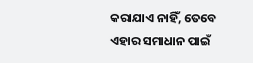କରାଯାଏ ନାହିଁ, ତେବେ ଏହାର ସମାଧାନ ପାଇଁ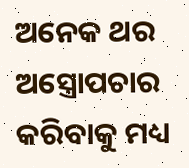ଅନେକ ଥର ଅସ୍ତ୍ରୋପଚାର କରିବାକୁ ମଧ୍ୟ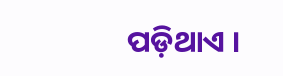ପଡ଼ିଥାଏ ।